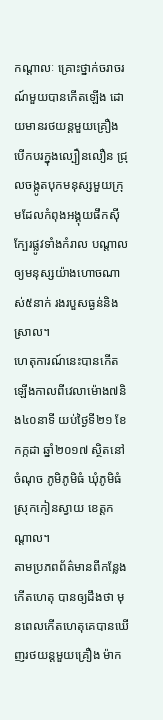កណ្តាលៈ គ្រោះថ្នាក់ចរាចរណ៍មួយបានកើតឡើង ដោយមានរថយន្តមួយគ្រឿង បើកបរក្នុងល្បឿនលឿន ជ្រុលចង្កូតបុកមនុស្សមួយក្រុមដែលកំពុងអង្គុយផឹកស៊ីក្បែរផ្លូវទាំងកំរាល បណ្តាលឲ្យមនុស្សយ៉ាងហោចណាស់៥នាក់ រងរបួសធ្ងន់និងស្រាល។
ហេតុការណ៍នេះបានកើតឡើងកាលពីវេលាម៉ោង៧និង៤០នាទី យប់ថ្ងៃទី២១ ខែកក្កដា ឆ្នាំ២០១៧ ស្ថិតនៅចំណុច ភូមិភូមិធំ ឃុំភូមិធំ ស្រុកកៀនស្វាយ ខេត្តកណ្តាល។
តាមប្រភពព័ត៌មានពីកន្លែងកើតហេតុ បានឲ្យដឹងថា មុនពេលកើតហេតុគេបានឃើញរថយន្តមួយគ្រឿង ម៉ាក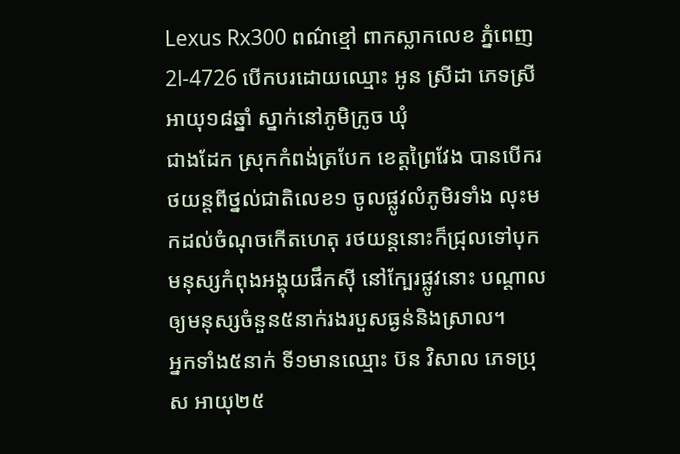Lexus Rx300 ពណ៌ខ្មៅ ពាកស្លាកលេខ ភ្នំពេញ 2l-4726 បើកបរដោយឈ្មោះ អូន ស្រីដា ភេទស្រី អាយុ១៨ឆ្នាំ ស្នាក់នៅភូមិក្រូច ឃុំ
ជាងដែក ស្រុកកំពង់ត្របែក ខេត្តព្រៃវែង បានបើករថយន្តពីថ្នល់ជាតិលេខ១ ចូលផ្លូវលំភូមិរទាំង លុះមកដល់ចំណុចកើតហេតុ រថយន្តនោះក៏ជ្រុលទៅបុកមនុស្សកំពុងអង្គុយផឹកស៊ី នៅក្បែរផ្លូវនោះ បណ្តាលឲ្យមនុស្សចំនួន៥នាក់រងរបួសធ្ងន់និងស្រាល។
អ្នកទាំង៥នាក់ ទី១មានឈ្មោះ ប៊ន វិសាល ភេទប្រុស អាយុ២៥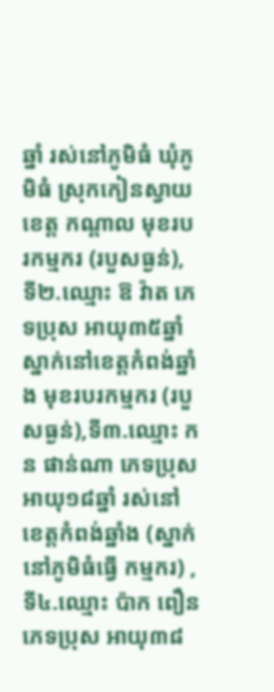ឆ្នាំ រស់នៅភូមិធំ ឃុំភូមិធំ ស្រុកកៀនស្វាយ ខេត្ត កណ្តាល មុខរបរកម្មករ (របួសធ្ងន់), ទី២.ឈ្មោះ ឱ វ៉ាត ភេទប្រុស អាយុ៣៥ឆ្នាំ ស្នាក់នៅខេត្តកំពង់ឆ្នាំង មុខរបរកម្មករ (របួសធ្ងន់),ទី៣.ឈ្មោះ កន ផាន់ណា ភេទប្រុស អាយុ១៨ឆ្នាំ រស់នៅខេត្តកំពង់ឆ្នាំង (ស្នាក់នៅភូមិធំធ្វើ កម្មករ) ,ទី៤.ឈ្មោះ ប៉ាក ពឿន ភេទប្រុស អាយុ៣៨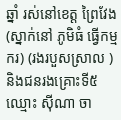ឆ្នាំ រស់នៅខេត្ត ព្រៃវែង (ស្នាក់នៅ ភូមិធំ ធ្វើកម្មករ) (រងរបួសស្រាល ) និងជនរងគ្រោះទី៥ឈ្មោះ ស៊ីណា ចា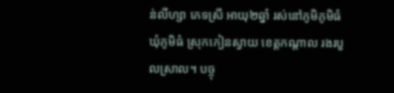ន់លីហ្សា ភេទស្រី អាយុ២ឆ្នាំ រស់នៅភូមិភូមិធំ ឃុំភូមិធំ ស្រុកកៀនស្វាយ ខេត្តកណ្តាល រងរបួលស្រាល។ បច្ចុ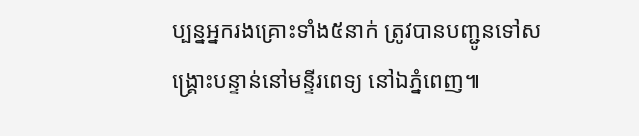ប្បន្នអ្នករងគ្រោះទាំង៥នាក់ ត្រូវបានបញ្ជូនទៅសង្គ្រោះបន្ទាន់នៅមន្ទីរពេទ្យ នៅឯភ្នំពេញ៕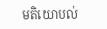មតិយោបល់